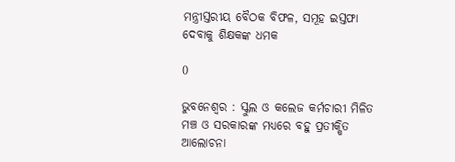ମନ୍ତ୍ରୀସ୍ତରୀୟ ବୈଠକ ବିଫଳ, ସମୂହ ଇସ୍ତଫା ଦେବାକୁ ଶିକ୍ଷକଙ୍କ ଧମକ

0

ଭୁବନେଶ୍ୱର : ସ୍କୁଲ ଓ କଲେଜ କର୍ମଚାରୀ ମିଳିତ ମଞ୍ଚ ଓ ସରକାରଙ୍କ ମଧ୍ୟରେ ବହୁ ପ୍ରତୀକ୍ଷିତ ଆଲୋଚନା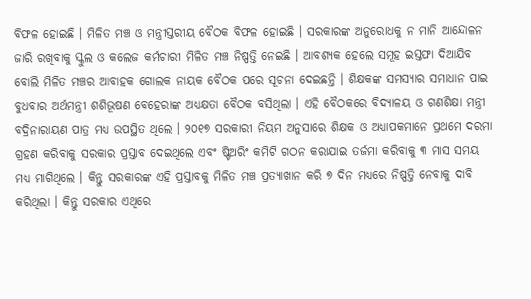ବିଫଳ ହୋଇଛି । ମିଳିତ ମଞ୍ଚ ଓ ମନ୍ତ୍ରୀସ୍ତରୀୟ ବୈଠକ ବିଫଳ ହୋଇଛି । ସରକାରଙ୍କ ଅନୁରୋଧକୁ ନ ମାନି ଆନ୍ଦୋଳନ ଜାରି ରଖିବାକୁ ସ୍କୁଲ ଓ କଲେଜ କର୍ମଚାରୀ ମିଳିତ ମଞ୍ଚ ନିଷ୍ପତ୍ତି ନେଇଛି । ଆବଶ୍ୟକ ହେଲେ ସମୂହ ଇସ୍ତଫା ଦିଆଯିବ ବୋଲି ମିଳିତ ମଞ୍ଚର ଆବାହକ ଗୋଲକ ନାୟକ ବୈଠକ ପରେ ସୂଚନା ଦେଇଛନ୍ତି । ଶିକ୍ଷକଙ୍କ ସମସ୍ୟାର ସମାଧାନ ପାଇ ବୁଧବାର ଅର୍ଥମନ୍ତ୍ରୀ ଶଶିଭୂଷଣ ବେହେରାଙ୍କ ଅଧ୍ୟକ୍ଷତା ବୈଠକ ବସିଥିଲା । ଏହି ବୈଠକରେ ବିଦ୍ୟାଳୟ ଓ ଗଣଶିକ୍ଷା ମନ୍ତ୍ରୀ ବଦ୍ରିନାରାୟଣ ପାତ୍ର ମଧ୍ୟ ଉପସ୍ଥିତ ଥିଲେ । ୨୦୧୭ ସରକାରୀ ନିୟମ ଅନୁସାରେ ଶିକ୍ଷକ ଓ ଅଧ୍ୟାପକମାନେ ପ୍ରଥମେ ଦରମା ଗ୍ରହଣ କରିବାକୁ ସରକାର ପ୍ରସ୍ତାବ ଦେଇଥିଲେ ଏବଂ ଷ୍ଟିଅରିଂ କମିଟି ଗଠନ କରାଯାଇ ତର୍ଜମା କରିବାକୁ ୩ ମାସ ସମୟ ମଧ୍ୟ ମାଗିଥିଲେ । କିନ୍ତୁ ସରକାରଙ୍କ ଏହି ପ୍ରସ୍ତାବକୁ ମିଳିତ ମଞ୍ଚ ପ୍ରତ୍ୟାଖାନ କରି ୭ ଦିନ ମଧ୍ୟରେ ନିଷ୍ପତ୍ତି ନେବାକୁ ଦାବି କରିଥିଲା । କିନ୍ତୁ ସରକାର ଏଥିରେ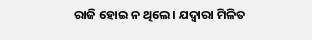ରାଜି ହୋଇ ନ ଥିଲେ । ଯଦ୍ୱାରା ମିଳିତ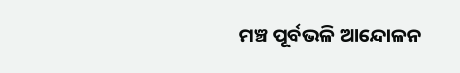ମଞ୍ଚ ପୂର୍ବଭଳି ଆନ୍ଦୋଳନ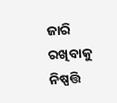ଜାରି ରଖିବାକୁ ନିଷ୍ପତ୍ତି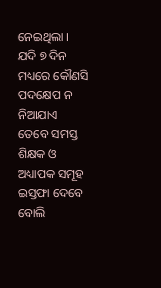ନେଇଥିଲା । ଯଦି ୭ ଦିନ ମଧ୍ୟରେ କୌଣସି ପଦକ୍ଷେପ ନ ନିଆଯାଏ ତେବେ ସମସ୍ତ ଶିକ୍ଷକ ଓ ଅଧ୍ୟାପକ ସମୂହ ଇସ୍ତଫା ଦେବେ ବୋଲି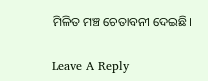ମିଳିତ ମଞ୍ଚ ଚେତାବନୀ ଦେଇଛି।

Leave A Reply